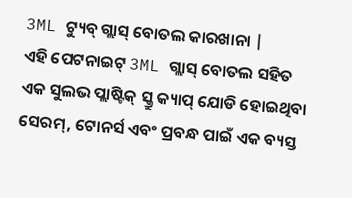3ML ଟ୍ୟୁବ୍ ଗ୍ଲାସ୍ ବୋତଲ କାରଖାନା |
ଏହି ପେଟନାଇଟ୍ 3ML ଗ୍ଲାସ୍ ବୋତଲ ସହିତ ଏକ ସୁଲଭ ପ୍ଲାଷ୍ଟିକ୍ ସ୍କ୍ରୁ କ୍ୟାପ୍ ଯୋଡି ହୋଇଥିବା ସେରମ୍, ଟୋନର୍ସ ଏବଂ ପ୍ରବନ୍ଧ ପାଇଁ ଏକ ବ୍ୟସ୍ତ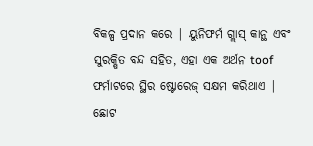ବିକଳ୍ପ ପ୍ରଦାନ କରେ | ୟୁନିଫର୍ମ ଗ୍ଲାସ୍ କାନ୍ଥ ଏବଂ ସୁରକ୍ଷିତ ବନ୍ଦ ସହିତ, ଏହା ଏକ ଅର୍ଥନ toof ଫର୍ମାଟରେ ସ୍ଥିର ଷ୍ଟୋରେଜ୍ ସକ୍ଷମ କରିଥାଏ |
ଛୋଟ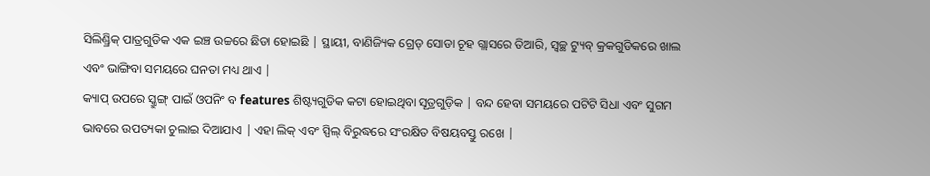ସିଲିଣ୍ଡ୍ରିକ୍ ପାତ୍ରଗୁଡିକ ଏକ ଇଞ୍ଚ ଉଚ୍ଚରେ ଛିଡା ହୋଇଛି | ସ୍ଥାୟୀ, ବାଣିଜ୍ୟିକ ଗ୍ରେଡ୍ ସୋଡା ଚୂହ ଗ୍ଲାସରେ ତିଆରି, ସ୍ୱଚ୍ଛ ଟ୍ୟୁବ୍ କ୍ରକଗୁଡିକରେ ଖାଲ ଏବଂ ଭାଙ୍ଗିବା ସମୟରେ ଘନତା ମଧ୍ୟ ଥାଏ |
କ୍ୟାପ୍ ଉପରେ ସ୍କ୍ରୁଙ୍ଗ୍ ପାଇଁ ଓପନିଂ ବ features ଶିଷ୍ଟ୍ୟଗୁଡିକ କଟା ହୋଇଥିବା ସୂତ୍ରଗୁଡ଼ିକ | ବନ୍ଦ ହେବା ସମୟରେ ପଟିଟି ସିଧା ଏବଂ ସୁଗମ ଭାବରେ ଉପତ୍ୟକା ଚୁଲାଇ ଦିଆଯାଏ | ଏହା ଲିକ୍ ଏବଂ ସ୍ପିଲ୍ ବିରୁଦ୍ଧରେ ସଂରକ୍ଷିତ ବିଷୟବସ୍ତୁ ରଖେ |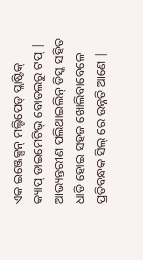ଏକ ଇଞ୍ଜେକ୍ସନ୍ ମଲ୍ଟିପେଡ୍ ପ୍ଲାଷ୍ଟିକ୍ କ୍ୟାପ୍ ଡାଇମେଟିଭ୍ ବୋତଲରୁ ଟପ୍ | ଆଭ୍ୟନ୍ତରୀଣ ପଲିଥାଇଲିନ୍ ଡିସ୍କ ସହିତ ଧାଡି ହୋଇ ସହଜ ଖୋଲିବାବେଳେ ପ୍ରତିବନ୍ଧକ ସିଲ୍ ରେ ଉନ୍ନତି ଆଣେ |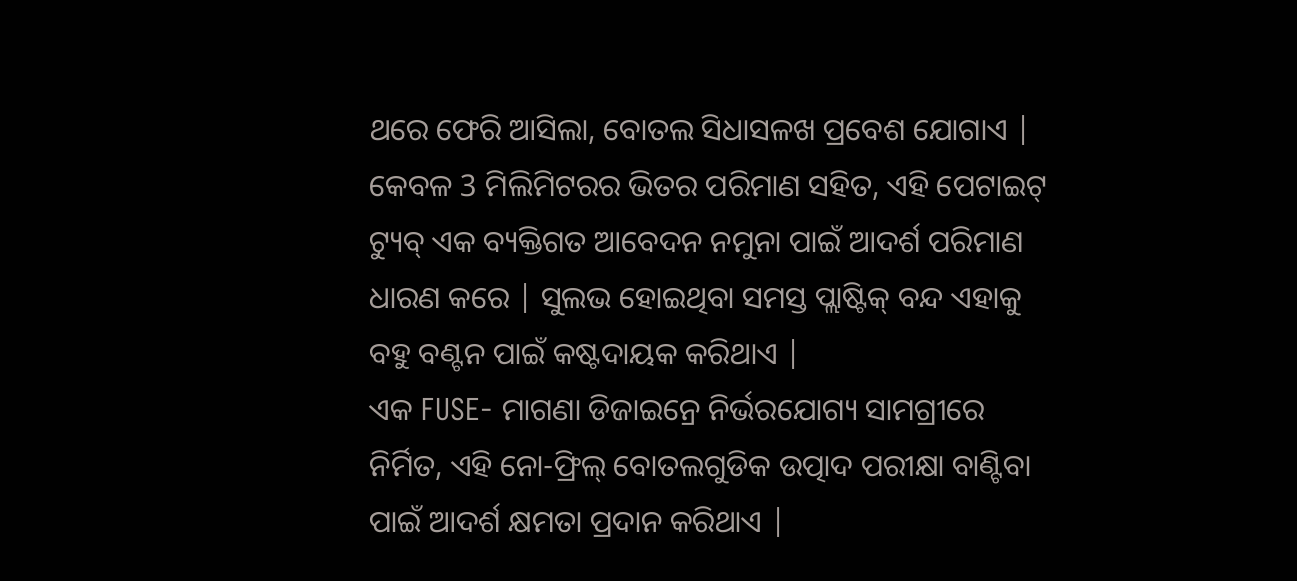ଥରେ ଫେରି ଆସିଲା, ବୋତଲ ସିଧାସଳଖ ପ୍ରବେଶ ଯୋଗାଏ |
କେବଳ 3 ମିଲିମିଟରର ଭିତର ପରିମାଣ ସହିତ, ଏହି ପେଟାଇଟ୍ ଟ୍ୟୁବ୍ ଏକ ବ୍ୟକ୍ତିଗତ ଆବେଦନ ନମୁନା ପାଇଁ ଆଦର୍ଶ ପରିମାଣ ଧାରଣ କରେ | ସୁଲଭ ହୋଇଥିବା ସମସ୍ତ ପ୍ଲାଷ୍ଟିକ୍ ବନ୍ଦ ଏହାକୁ ବହୁ ବଣ୍ଟନ ପାଇଁ କଷ୍ଟଦାୟକ କରିଥାଏ |
ଏକ FUSE- ମାଗଣା ଡିଜାଇନ୍ରେ ନିର୍ଭରଯୋଗ୍ୟ ସାମଗ୍ରୀରେ ନିର୍ମିତ, ଏହି ନୋ-ଫ୍ରିଲ୍ ବୋତଲଗୁଡିକ ଉତ୍ପାଦ ପରୀକ୍ଷା ବାଣ୍ଟିବା ପାଇଁ ଆଦର୍ଶ କ୍ଷମତା ପ୍ରଦାନ କରିଥାଏ |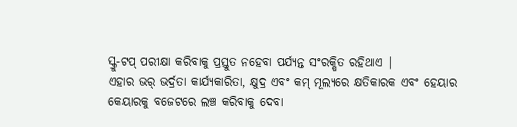ସ୍କ୍ରୁ-ଟପ୍ ପରୀକ୍ଷା କରିବାକୁ ପ୍ରସ୍ତୁତ ନହେବା ପର୍ଯ୍ୟନ୍ତ ସଂରକ୍ଷିତ ରହିଥାଏ |
ଏହାର ଭର୍ ଭର୍ଦ୍ରତା କାର୍ଯ୍ୟକାରିତା, କ୍ଷୁଦ୍ର ଏବଂ କମ୍ ମୂଲ୍ୟରେ କ୍ଷତିକାରକ ଏବଂ ହେୟାର କେୟାରକୁ ବଜେଟରେ ଲଞ୍ଚ କରିବାକୁ ଦେବା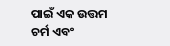ପାଇଁ ଏକ ଉତ୍ତମ ଚର୍ମ ଏବଂ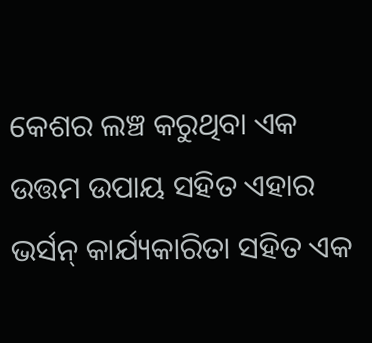କେଶର ଲଞ୍ଚ କରୁଥିବା ଏକ ଉତ୍ତମ ଉପାୟ ସହିତ ଏହାର ଭର୍ସନ୍ କାର୍ଯ୍ୟକାରିତା ସହିତ ଏକ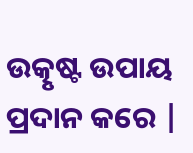ଉତ୍କୃଷ୍ଟ ଉପାୟ ପ୍ରଦାନ କରେ |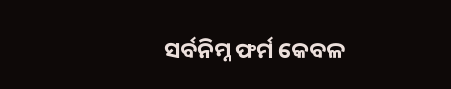ସର୍ବନିମ୍ନ ଫର୍ମ କେବଳ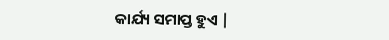କାର୍ଯ୍ୟ ସମାପ୍ତ ହୁଏ |